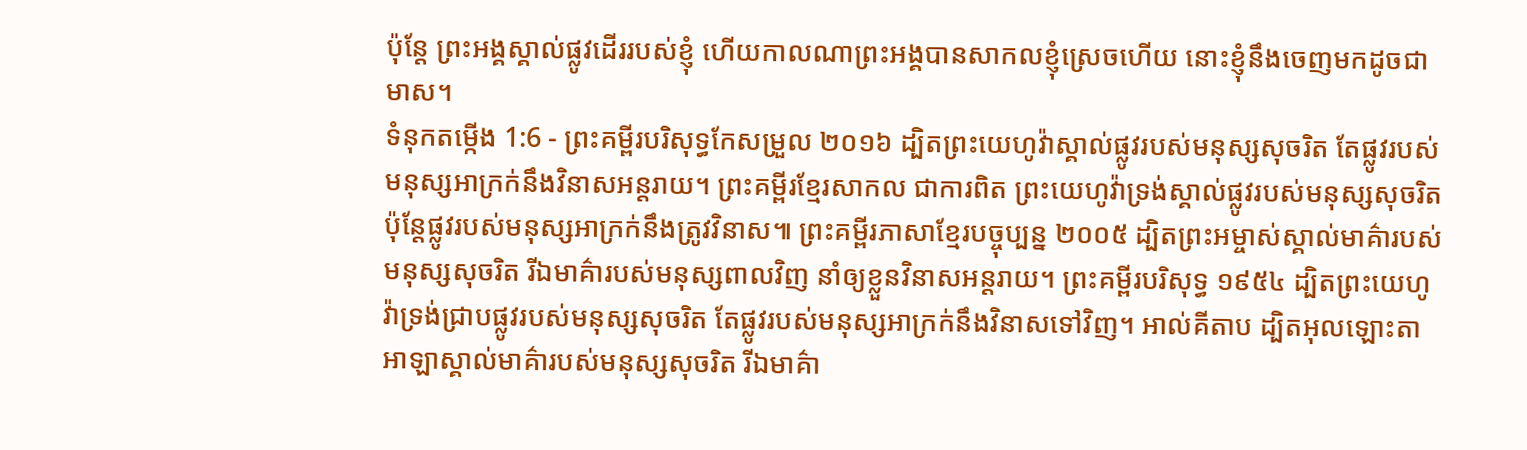ប៉ុន្តែ ព្រះអង្គស្គាល់ផ្លូវដើររបស់ខ្ញុំ ហើយកាលណាព្រះអង្គបានសាកលខ្ញុំស្រេចហើយ នោះខ្ញុំនឹងចេញមកដូចជាមាស។
ទំនុកតម្កើង 1:6 - ព្រះគម្ពីរបរិសុទ្ធកែសម្រួល ២០១៦ ដ្បិតព្រះយេហូវ៉ាស្គាល់ផ្លូវរបស់មនុស្សសុចរិត តែផ្លូវរបស់មនុស្សអាក្រក់នឹងវិនាសអន្តរាយ។ ព្រះគម្ពីរខ្មែរសាកល ជាការពិត ព្រះយេហូវ៉ាទ្រង់ស្គាល់ផ្លូវរបស់មនុស្សសុចរិត ប៉ុន្តែផ្លូវរបស់មនុស្សអាក្រក់នឹងត្រូវវិនាស៕ ព្រះគម្ពីរភាសាខ្មែរបច្ចុប្បន្ន ២០០៥ ដ្បិតព្រះអម្ចាស់ស្គាល់មាគ៌ារបស់មនុស្សសុចរិត រីឯមាគ៌ារបស់មនុស្សពាលវិញ នាំឲ្យខ្លួនវិនាសអន្តរាយ។ ព្រះគម្ពីរបរិសុទ្ធ ១៩៥៤ ដ្បិតព្រះយេហូវ៉ាទ្រង់ជ្រាបផ្លូវរបស់មនុស្សសុចរិត តែផ្លូវរបស់មនុស្សអាក្រក់នឹងវិនាសទៅវិញ។ អាល់គីតាប ដ្បិតអុលឡោះតាអាឡាស្គាល់មាគ៌ារបស់មនុស្សសុចរិត រីឯមាគ៌ា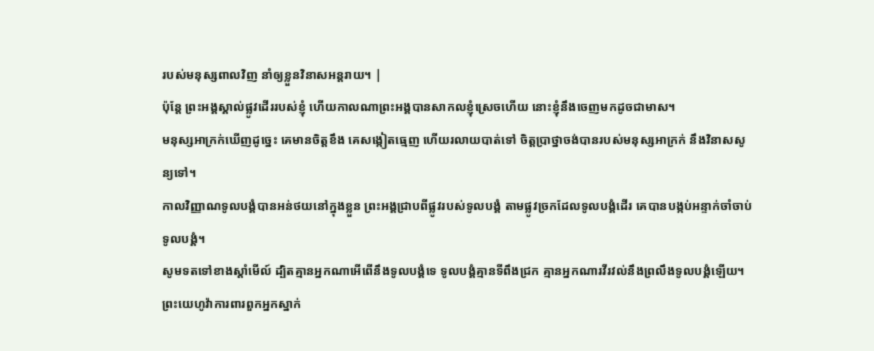របស់មនុស្សពាលវិញ នាំឲ្យខ្លួនវិនាសអន្តរាយ។ |
ប៉ុន្តែ ព្រះអង្គស្គាល់ផ្លូវដើររបស់ខ្ញុំ ហើយកាលណាព្រះអង្គបានសាកលខ្ញុំស្រេចហើយ នោះខ្ញុំនឹងចេញមកដូចជាមាស។
មនុស្សអាក្រក់ឃើញដូច្នេះ គេមានចិត្តខឹង គេសង្កៀតធ្មេញ ហើយរលាយបាត់ទៅ ចិត្តប្រាថ្នាចង់បានរបស់មនុស្សអាក្រក់ នឹងវិនាសសូន្យទៅ។
កាលវិញ្ញាណទូលបង្គំបានអន់ថយនៅក្នុងខ្លួន ព្រះអង្គជ្រាបពីផ្លូវរបស់ទូលបង្គំ តាមផ្លូវច្រកដែលទូលបង្គំដើរ គេបានបង្កប់អន្ទាក់ចាំចាប់ទូលបង្គំ។
សូមទតទៅខាងស្តាំមើល៍ ដ្បិតគ្មានអ្នកណាអើពើនឹងទូលបង្គំទេ ទូលបង្គំគ្មានទីពឹងជ្រក គ្មានអ្នកណារវីរវល់នឹងព្រលឹងទូលបង្គំឡើយ។
ព្រះយេហូវ៉ាការពារពួកអ្នកស្នាក់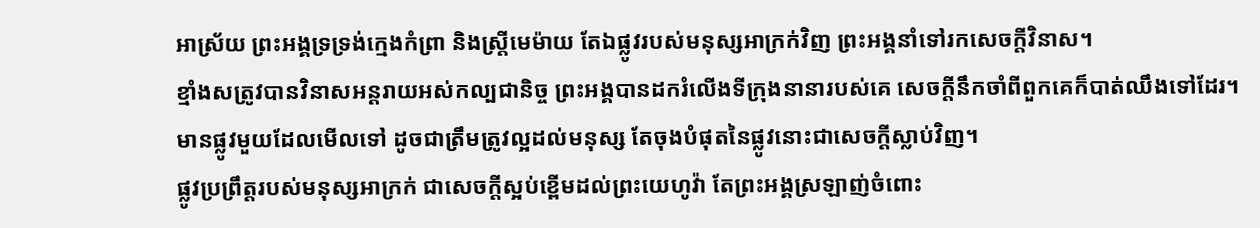អាស្រ័យ ព្រះអង្គទ្រទ្រង់ក្មេងកំព្រា និងស្ត្រីមេម៉ាយ តែឯផ្លូវរបស់មនុស្សអាក្រក់វិញ ព្រះអង្គនាំទៅរកសេចក្ដីវិនាស។
ខ្មាំងសត្រូវបានវិនាសអន្តរាយអស់កល្បជានិច្ច ព្រះអង្គបានដករំលើងទីក្រុងនានារបស់គេ សេចក្ដីនឹកចាំពីពួកគេក៏បាត់ឈឹងទៅដែរ។
មានផ្លូវមួយដែលមើលទៅ ដូចជាត្រឹមត្រូវល្អដល់មនុស្ស តែចុងបំផុតនៃផ្លូវនោះជាសេចក្ដីស្លាប់វិញ។
ផ្លូវប្រព្រឹត្តរបស់មនុស្សអាក្រក់ ជាសេចក្ដីស្អប់ខ្ពើមដល់ព្រះយេហូវ៉ា តែព្រះអង្គស្រឡាញ់ចំពោះ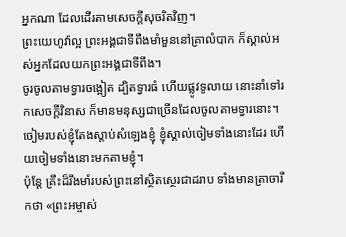អ្នកណា ដែលដើរតាមសេចក្ដីសុចរិតវិញ។
ព្រះយេហូវ៉ាល្អ ព្រះអង្គជាទីពឹងមាំមួននៅគ្រាលំបាក ក៏ស្គាល់អស់អ្នកដែលយកព្រះអង្គជាទីពឹង។
ចូរចូលតាមទ្វារចង្អៀត ដ្បិតទ្វារធំ ហើយផ្លូវទូលាយ នោះនាំទៅរកសេចក្តីវិនាស ក៏មានមនុស្សជាច្រើនដែលចូលតាមទ្វារនោះ។
ចៀមរបស់ខ្ញុំតែងស្តាប់សំឡេងខ្ញុំ ខ្ញុំស្គាល់ចៀមទាំងនោះដែរ ហើយចៀមទាំងនោះមកតាមខ្ញុំ។
ប៉ុន្តែ គ្រឹះដ៏រឹងមាំរបស់ព្រះនៅស្ថិតស្ថេរជាដរាប ទាំងមានត្រាចារឹកថា «ព្រះអម្ចាស់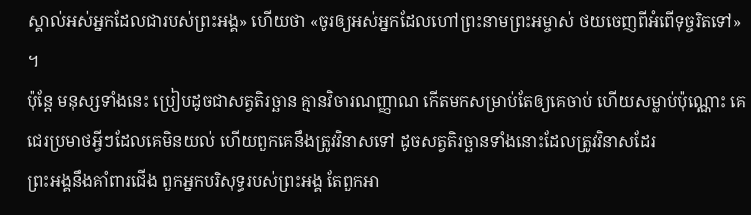ស្គាល់អស់អ្នកដែលជារបស់ព្រះអង្គ» ហើយថា «ចូរឲ្យអស់អ្នកដែលហៅព្រះនាមព្រះអម្ចាស់ ថយចេញពីអំពើទុច្ចរិតទៅ» ។
ប៉ុន្តែ មនុស្សទាំងនេះ ប្រៀបដូចជាសត្វតិរច្ឆាន គ្មានវិចារណញ្ញាណ កើតមកសម្រាប់តែឲ្យគេចាប់ ហើយសម្លាប់ប៉ុណ្ណោះ គេជេរប្រមាថអ្វីៗដែលគេមិនយល់ ហើយពួកគេនឹងត្រូវវិនាសទៅ ដូចសត្វតិរច្ឆានទាំងនោះដែលត្រូវវិនាសដែរ
ព្រះអង្គនឹងគាំពារជើង ពួកអ្នកបរិសុទ្ធរបស់ព្រះអង្គ តែពួកអា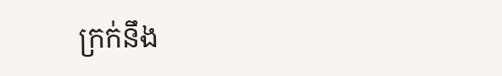ក្រក់នឹង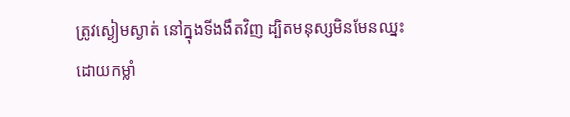ត្រូវស្ងៀមស្ងាត់ នៅក្នុងទីងងឹតវិញ ដ្បិតមនុស្សមិនមែនឈ្នះដោយកម្លាំ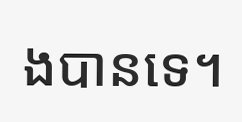ងបានទេ។